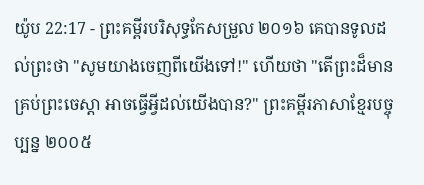យ៉ូប 22:17 - ព្រះគម្ពីរបរិសុទ្ធកែសម្រួល ២០១៦ គេបានទូលដល់ព្រះថា "សូមយាងចេញពីយើងទៅ!" ហើយថា "តើព្រះដ៏មានគ្រប់ព្រះចេស្តា អាចធ្វើអ្វីដល់យើងបាន?" ព្រះគម្ពីរភាសាខ្មែរបច្ចុប្បន្ន ២០០៥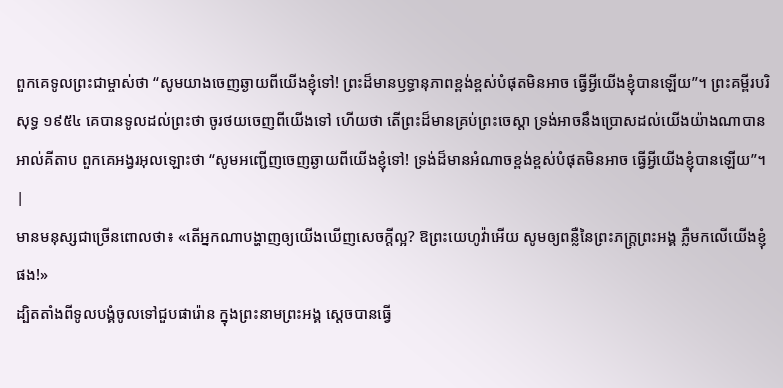ពួកគេទូលព្រះជាម្ចាស់ថា “សូមយាងចេញឆ្ងាយពីយើងខ្ញុំទៅ! ព្រះដ៏មានឫទ្ធានុភាពខ្ពង់ខ្ពស់បំផុតមិនអាច ធ្វើអ្វីយើងខ្ញុំបានឡើយ”។ ព្រះគម្ពីរបរិសុទ្ធ ១៩៥៤ គេបានទូលដល់ព្រះថា ចូរថយចេញពីយើងទៅ ហើយថា តើព្រះដ៏មានគ្រប់ព្រះចេស្តា ទ្រង់អាចនឹងប្រោសដល់យើងយ៉ាងណាបាន អាល់គីតាប ពួកគេអង្វរអុលឡោះថា “សូមអញ្ជើញចេញឆ្ងាយពីយើងខ្ញុំទៅ! ទ្រង់ដ៏មានអំណាចខ្ពង់ខ្ពស់បំផុតមិនអាច ធ្វើអ្វីយើងខ្ញុំបានឡើយ”។ |
មានមនុស្សជាច្រើនពោលថា៖ «តើអ្នកណាបង្ហាញឲ្យយើងឃើញសេចក្ដីល្អ? ឱព្រះយេហូវ៉ាអើយ សូមឲ្យពន្លឺនៃព្រះភក្ត្រព្រះអង្គ ភ្លឺមកលើយើងខ្ញុំផង!»
ដ្បិតតាំងពីទូលបង្គំចូលទៅជួបផារ៉ោន ក្នុងព្រះនាមព្រះអង្គ ស្ដេចបានធ្វើ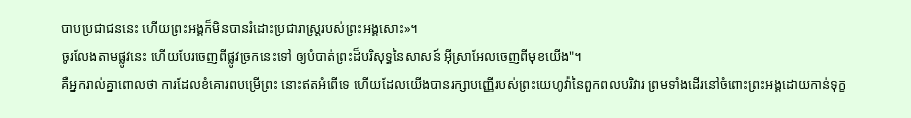បាបប្រជាជននេះ ហើយព្រះអង្គក៏មិនបានរំដោះប្រជារាស្ត្ររបស់ព្រះអង្គសោះ»។
ចូរលែងតាមផ្លូវនេះ ហើយបែរចេញពីផ្លូវច្រកនេះទៅ ឲ្យបំបាត់ព្រះដ៏បរិសុទ្ធនៃសាសន៍ អ៊ីស្រាអែលចេញពីមុខយើង"។
គឺអ្នករាល់គ្នាពោលថា ការដែលខំគោរពបម្រើព្រះ នោះឥតអំពើទេ ហើយដែលយើងបានរក្សាបញ្ញើរបស់ព្រះយេហូវ៉ានៃពួកពលបរិវារ ព្រមទាំងដើរនៅចំពោះព្រះអង្គដោយកាន់ទុក្ខ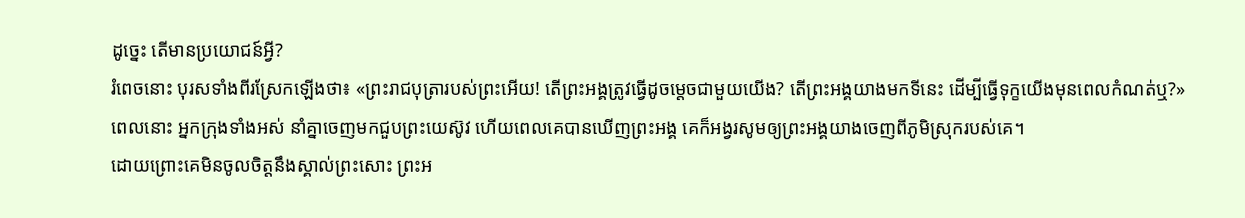ដូច្នេះ តើមានប្រយោជន៍អ្វី?
រំពេចនោះ បុរសទាំងពីរស្រែកឡើងថា៖ «ព្រះរាជបុត្រារបស់ព្រះអើយ! តើព្រះអង្គត្រូវធ្វើដូចម្តេចជាមួយយើង? តើព្រះអង្គយាងមកទីនេះ ដើម្បីធ្វើទុក្ខយើងមុនពេលកំណត់ឬ?»
ពេលនោះ អ្នកក្រុងទាំងអស់ នាំគ្នាចេញមកជួបព្រះយេស៊ូវ ហើយពេលគេបានឃើញព្រះអង្គ គេក៏អង្វរសូមឲ្យព្រះអង្គយាងចេញពីភូមិស្រុករបស់គេ។
ដោយព្រោះគេមិនចូលចិត្តនឹងស្គាល់ព្រះសោះ ព្រះអ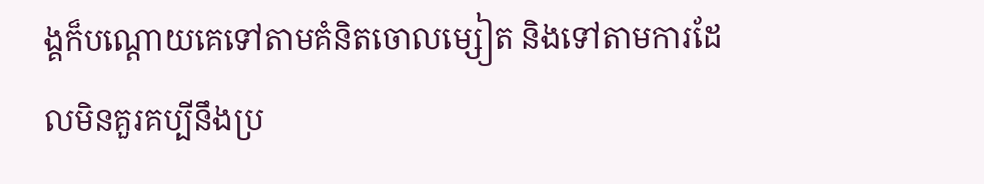ង្គក៏បណ្ដោយគេទៅតាមគំនិតចោលម្សៀត និងទៅតាមការដែលមិនគួរគប្បីនឹងប្រ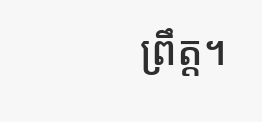ព្រឹត្ត។